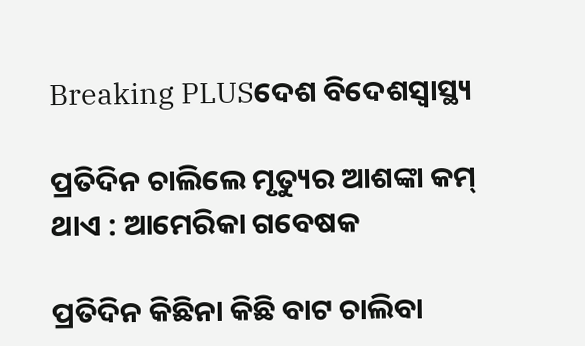Breaking PLUSଦେଶ ବିଦେଶସ୍ୱାସ୍ଥ୍ୟ

ପ୍ରତିଦିନ ଚାଲିଲେ ମୃତ୍ୟୁର ଆଶଙ୍କା କମ୍ ଥାଏ : ଆମେରିକା ଗବେଷକ

ପ୍ରତିଦିନ କିଛିନା କିଛି ବାଟ ଚାଲିବା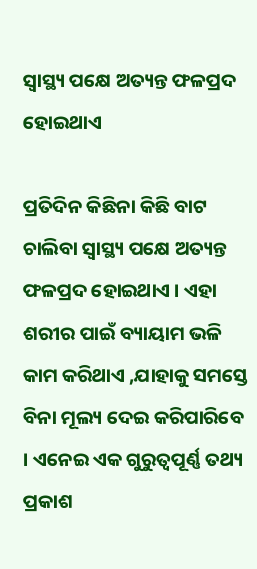ସ୍ୱାସ୍ଥ୍ୟ ପକ୍ଷେ ଅତ୍ୟନ୍ତ ଫଳପ୍ରଦ ହୋଇଥାଏ

ପ୍ରତିଦିନ କିଛିନା କିଛି ବାଟ ଚାଲିବା ସ୍ୱାସ୍ଥ୍ୟ ପକ୍ଷେ ଅତ୍ୟନ୍ତ ଫଳପ୍ରଦ ହୋଇଥାଏ । ଏହା ଶରୀର ପାଇଁ ବ୍ୟାୟାମ ଭଳି କାମ କରିଥାଏ ,ଯାହାକୁ ସମସ୍ତେ ବିନା ମୂଲ୍ୟ ଦେଇ କରିପାରିବେ । ଏନେଇ ଏକ ଗୁରୁତ୍ୱପୂର୍ଣ୍ଣ ତଥ୍ୟ ପ୍ରକାଶ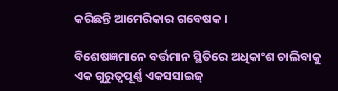କରିଛନ୍ତି ଆମେରିକାର ଗବେଷକ ।

ବିଶେଷଜ୍ଞମାନେ ବର୍ତ୍ତମାନ ସ୍ଥିତିରେ ଅଧିକାଂଶ ଚାଲିବାକୁ ଏକ ଗୁରୁତ୍ୱପୂର୍ଣ୍ଣ ଏକସସାଇଜ୍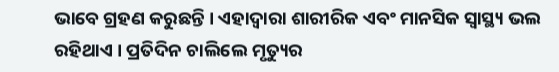ଭାବେ ଗ୍ରହଣ କରୁଛନ୍ତି । ଏହାଦ୍ୱାରା ଶାରୀରିକ ଏବଂ ମାନସିକ ସ୍ୱାସ୍ଥ୍ୟ ଭଲ ରହିଥାଏ । ପ୍ରତିଦିନ ଚାଲିଲେ ମୃତ୍ୟୁର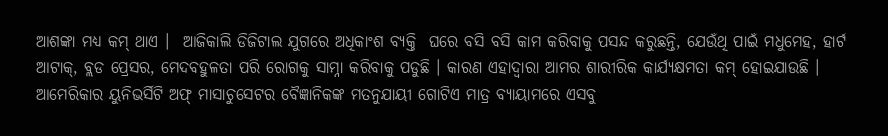ଆଶଙ୍କା ମଧ୍ୟ କମ୍ ଥାଏ ।  ଆଜିକାଲି ଡିଜିଟାଲ ଯୁଗରେ ଅଧିକାଂଶ ବ୍ୟକ୍ତି  ଘରେ ବସି ବସି କାମ କରିବାକୁ ପସନ୍ଦ କରୁଛନ୍ତି, ଯେଉଁଥି ପାଇଁ ମଧୁମେହ, ହାର୍ଟ ଆଟାକ୍, ବ୍ଲଡ ପ୍ରେସର, ମେଦବହୁଳତା ପରି ରୋଗକୁ ସାମ୍ନା କରିବାକୁ ପଡୁଛି । କାରଣ ଏହାଦ୍ୱାରା ଆମର ଶାରୀରିକ କାର୍ଯ୍ୟକ୍ଷମତା କମ୍ ହୋଇଯାଉଛି ।
ଆମେରିକାର ୟୁନିଭର୍ସିଟି ଅଫ୍ ମାସାଚୁସେଟର ବୈଜ୍ଞାନିକଙ୍କ ମତନୁଯାୟୀ ଗୋଟିଏ ମାତ୍ର ବ୍ୟାୟାମରେ ଏସବୁ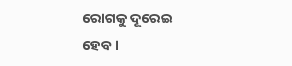ରୋଗକୁ ଦୂରେଇ ହେବ ।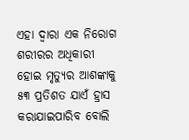ଏହା ଦ୍ୱାରା ଏକ ନିରୋଗ ଶରୀରର ଅଧିକାରୀ ହୋଇ ମୃତ୍ୟୁର ଆଶଙ୍କାକୁ ୫୩ ପ୍ରତିଶତ ଯାଏଁ ହ୍ରାସ କରାଯାଇପାରିବ ବୋଲି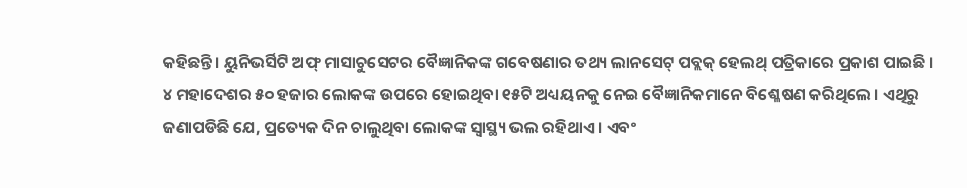କହିଛନ୍ତି । ୟୁନିଭର୍ସିଟି ଅଫ୍ ମାସାଚୁସେଟର ବୈଜ୍ଞାନିକଙ୍କ ଗବେଷଣାର ତଥ୍ୟ ଲାନସେଟ୍ ପବ୍ଲକ୍ ହେଲଥ୍ ପତ୍ରିକାରେ ପ୍ରକାଶ ପାଇଛି । ୪ ମହାଦେଶର ୫୦ ହଜାର ଲୋକଙ୍କ ଉପରେ ହୋଇଥିବା ୧୫ଟି ଅଧ୍ୟୟନକୁ ନେଇ ବୈଜ୍ଞାନିକମାନେ ବିଶ୍ଳେଷଣ କରିଥିଲେ । ଏଥିରୁ ଜଣାପଡିଛି ଯେ, ପ୍ରତ୍ୟେକ ଦିନ ଚାଲୁଥିବା ଲୋକଙ୍କ ସ୍ୱାସ୍ଥ୍ୟ ଭଲ ରହିଥାଏ । ଏବଂ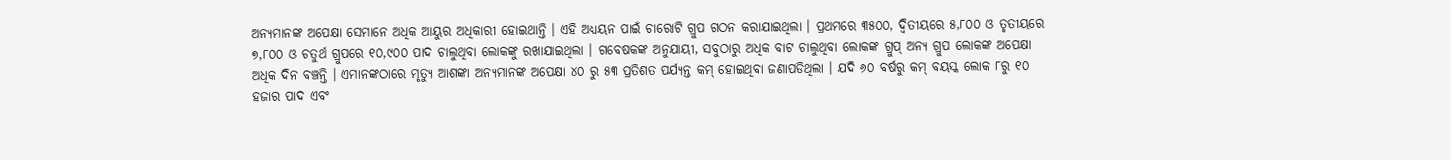ଅନ୍ୟମାନଙ୍କ ଅପେକ୍ଷା ସେମାନେ ଅଧିକ ଆୟୁର ଅଧିକାରୀ ହୋଇଥାନ୍ତି । ଏହି ଅଧ୍ୟୟନ ପାଇଁ ଚାରୋଟି ଗ୍ରୁପ ଗଠନ କରାଯାଇଥିଲା । ପ୍ରଥମରେ ୩୫୦୦, ଦ୍ୱିତୀୟରେ ୫,୮୦୦ ଓ ତୃତୀୟରେ ୭,୮୦୦ ଓ ଚତୁର୍ଥ ଗ୍ରୁପରେ ୧୦,୯୦୦ ପାଦ ଚାଲୁଥିବା ଲୋକଙ୍କୁ ରଖାଯାଇଥିଲା । ଗବେଷକଙ୍କ ଅନୁଯାୟୀ, ସବୁଠାରୁ ଅଧିକ ବାଟ ଚାଲୁଥିବା ଲୋକଙ୍କ ଗ୍ରୁପ୍ ଅନ୍ୟ ଗ୍ରୁପ ଲୋକଙ୍କ ଅପେକ୍ଷା ଅଧିକ ଦିନ ବଞ୍ଚନ୍ତି । ଏମାନଙ୍କଠାରେ ମୃତ୍ୟୁ ଆଶଙ୍କା ଅନ୍ୟମାନଙ୍କ ଅପେକ୍ଷା ୪୦ ରୁ ୫୩ ପ୍ରତିଶତ ପର୍ଯ୍ୟନ୍ତ କମ୍ ହୋଇଥିବା ଜଣାପଡିଥିଲା । ଯଦି ୬୦ ବର୍ଷରୁ କମ୍ ବୟସ୍କ ଲୋକ ୮ରୁ ୧୦ ହଜାର ପାଦ ଏବଂ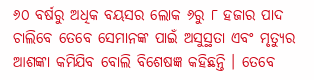୬୦ ବର୍ଷରୁ ଅଧିକ ବୟସର ଲୋକ ୬ରୁ ୮ ହଜାର ପାଦ ଚାଲିବେ ତେବେ ସେମାନଙ୍କ ପାଇଁ ଅସୁସ୍ଥତା ଏବଂ ମୃତ୍ୟୁର ଆଶଙ୍କା କମିଯିବ ବୋଲି ବିଶେଷଜ୍ଞ କହିଛନ୍ତି । ତେବେ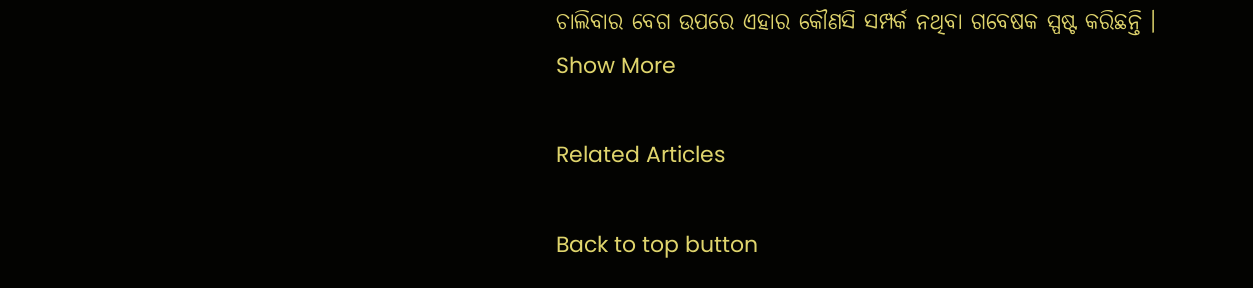ଚାଲିବାର ବେଗ ଉପରେ ଏହାର କୌଣସି ସମ୍ପର୍କ ନଥିବା ଗବେଷକ ସ୍ପଷ୍ଟ କରିଛନ୍ତି ।
Show More

Related Articles

Back to top button